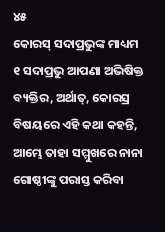୪୫
କୋରସ୍ ସଦାପ୍ରଭୁଙ୍କ ମାଧ୍ୟମ
୧ ସଦାପ୍ରଭୁ ଆପଣା ଅଭିଷିକ୍ତ ବ୍ୟକ୍ତିର, ଅର୍ଥାତ୍, କୋରସ୍ର ବିଷୟରେ ଏହି କଥା କହନ୍ତି, ଆମ୍ଭେ ତାହା ସମ୍ମୁଖରେ ନାନା ଗୋଷ୍ଠୀଙ୍କୁ ପରାସ୍ତ କରିବା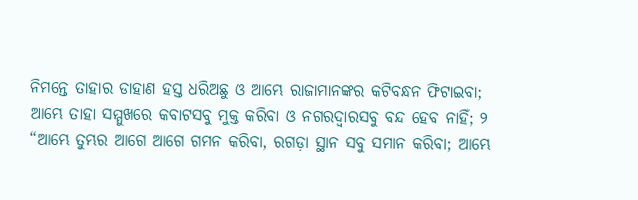ନିମନ୍ତେ ତାହାର ଡାହାଣ ହସ୍ତ ଧରିଅଛୁ ଓ ଆମ୍ଭେ ରାଜାମାନଙ୍କର କଟିବନ୍ଧନ ଫିଟାଇବା; ଆମ୍ଭେ ତାହା ସମ୍ମୁଖରେ କବାଟସବୁ ମୁକ୍ତ କରିବା ଓ ନଗରଦ୍ୱାରସବୁ ବନ୍ଦ ହେବ ନାହିଁ; ୨ “ଆମ୍ଭେ ତୁମ୍ଭର ଆଗେ ଆଗେ ଗମନ କରିବା, ରଗଡ଼ା ସ୍ଥାନ ସବୁ ସମାନ କରିବା; ଆମ୍ଭେ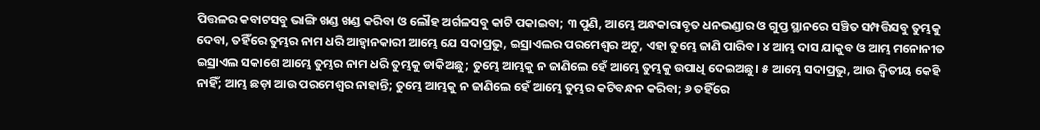ପିତ୍ତଳର କବାଟସବୁ ଭାଙ୍ଗି ଖଣ୍ଡ ଖଣ୍ଡ କରିବା ଓ ଲୌହ ଅର୍ଗଳସବୁ କାଟି ପକାଇବା; ୩ ପୁଣି, ଆମ୍ଭେ ଅନ୍ଧକାରାବୃତ ଧନଭଣ୍ଡାର ଓ ଗୁପ୍ତ ସ୍ଥାନରେ ସଞ୍ଚିତ ସମ୍ପତ୍ତିସବୁ ତୁମ୍ଭକୁ ଦେବା, ତହିଁରେ ତୁମ୍ଭର ନାମ ଧରି ଆହ୍ୱାନକାରୀ ଆମ୍ଭେ ଯେ ସଦାପ୍ରଭୁ, ଇସ୍ରାଏଲର ପରମେଶ୍ୱର ଅଟୁ, ଏହା ତୁମ୍ଭେ ଜାଣି ପାରିବ। ୪ ଆମ୍ଭ ଦାସ ଯାକୁବ ଓ ଆମ୍ଭ ମନୋନୀତ ଇସ୍ରାଏଲ ସକାଶେ ଆମ୍ଭେ ତୁମ୍ଭର ନାମ ଧରି ତୁମ୍ଭକୁ ଡାକିଅଛୁ; ତୁମ୍ଭେ ଆମ୍ଭକୁ ନ ଜାଣିଲେ ହେଁ ଆମ୍ଭେ ତୁମ୍ଭକୁ ଉପାଧି ଦେଇଅଛୁ। ୫ ଆମ୍ଭେ ସଦାପ୍ରଭୁ, ଆଉ ଦ୍ୱିତୀୟ କେହି ନାହିଁ; ଆମ୍ଭ ଛଡ଼ା ଆଉ ପରମେଶ୍ୱର ନାହାନ୍ତି; ତୁମ୍ଭେ ଆମ୍ଭକୁ ନ ଜାଣିଲେ ହେଁ ଆମ୍ଭେ ତୁମ୍ଭର କଟିବନ୍ଧନ କରିବା; ୬ ତହିଁରେ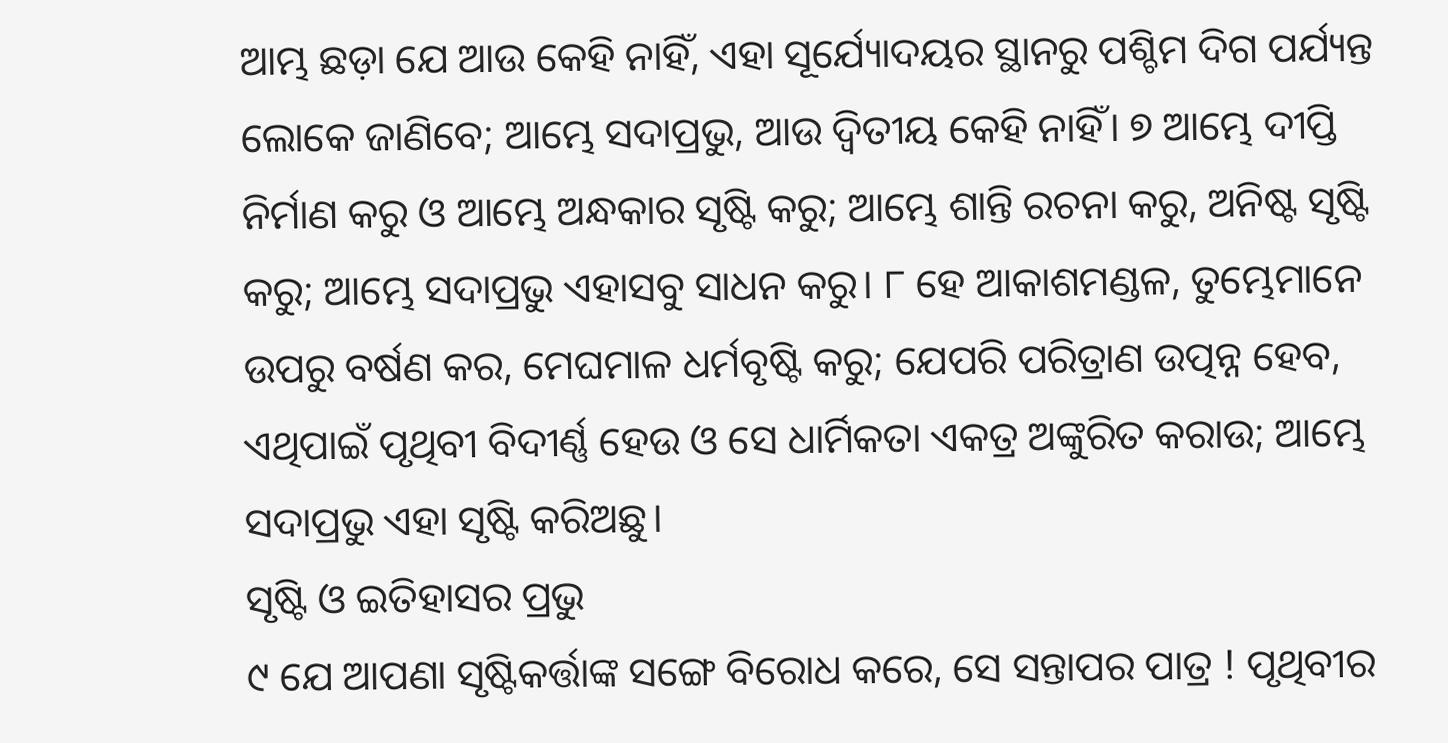ଆମ୍ଭ ଛଡ଼ା ଯେ ଆଉ କେହି ନାହିଁ, ଏହା ସୂର୍ଯ୍ୟୋଦୟର ସ୍ଥାନରୁ ପଶ୍ଚିମ ଦିଗ ପର୍ଯ୍ୟନ୍ତ ଲୋକେ ଜାଣିବେ; ଆମ୍ଭେ ସଦାପ୍ରଭୁ, ଆଉ ଦ୍ୱିତୀୟ କେହି ନାହିଁ। ୭ ଆମ୍ଭେ ଦୀପ୍ତି ନିର୍ମାଣ କରୁ ଓ ଆମ୍ଭେ ଅନ୍ଧକାର ସୃଷ୍ଟି କରୁ; ଆମ୍ଭେ ଶାନ୍ତି ରଚନା କରୁ, ଅନିଷ୍ଟ ସୃଷ୍ଟି କରୁ; ଆମ୍ଭେ ସଦାପ୍ରଭୁ ଏହାସବୁ ସାଧନ କରୁ। ୮ ହେ ଆକାଶମଣ୍ଡଳ, ତୁମ୍ଭେମାନେ ଉପରୁ ବର୍ଷଣ କର, ମେଘମାଳ ଧର୍ମବୃଷ୍ଟି କରୁ; ଯେପରି ପରିତ୍ରାଣ ଉତ୍ପନ୍ନ ହେବ, ଏଥିପାଇଁ ପୃଥିବୀ ବିଦୀର୍ଣ୍ଣ ହେଉ ଓ ସେ ଧାର୍ମିକତା ଏକତ୍ର ଅଙ୍କୁରିତ କରାଉ; ଆମ୍ଭେ ସଦାପ୍ରଭୁ ଏହା ସୃଷ୍ଟି କରିଅଛୁ।
ସୃଷ୍ଟି ଓ ଇତିହାସର ପ୍ରଭୁ
୯ ଯେ ଆପଣା ସୃଷ୍ଟିକର୍ତ୍ତାଙ୍କ ସଙ୍ଗେ ବିରୋଧ କରେ, ସେ ସନ୍ତାପର ପାତ୍ର ! ପୃଥିବୀର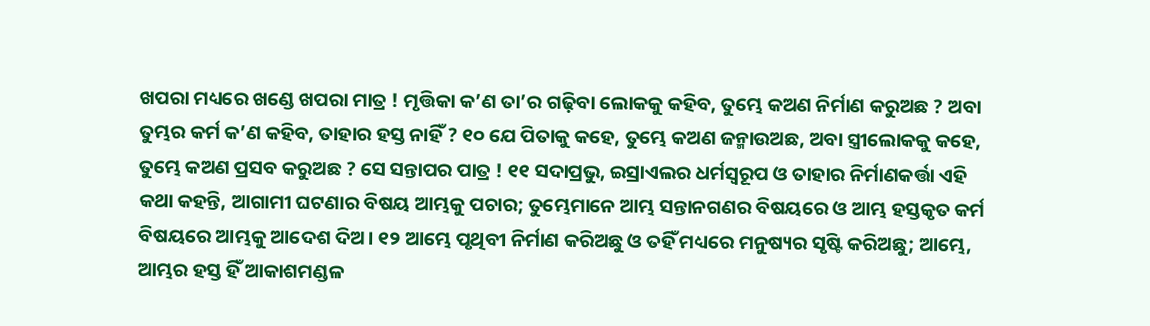ଖପରା ମଧ୍ୟରେ ଖଣ୍ଡେ ଖପରା ମାତ୍ର ! ମୃତ୍ତିକା କ’ଣ ତା’ର ଗଢ଼ିବା ଲୋକକୁ କହିବ, ତୁମ୍ଭେ କଅଣ ନିର୍ମାଣ କରୁଅଛ ? ଅବା ତୁମ୍ଭର କର୍ମ କ’ଣ କହିବ, ତାହାର ହସ୍ତ ନାହିଁ ? ୧୦ ଯେ ପିତାକୁ କହେ, ତୁମ୍ଭେ କଅଣ ଜନ୍ମାଉଅଛ, ଅବା ସ୍ତ୍ରୀଲୋକକୁ କହେ, ତୁମ୍ଭେ କଅଣ ପ୍ରସବ କରୁଅଛ ? ସେ ସନ୍ତାପର ପାତ୍ର ! ୧୧ ସଦାପ୍ରଭୁ, ଇସ୍ରାଏଲର ଧର୍ମସ୍ୱରୂପ ଓ ତାହାର ନିର୍ମାଣକର୍ତ୍ତା ଏହି କଥା କହନ୍ତି, ଆଗାମୀ ଘଟଣାର ବିଷୟ ଆମ୍ଭକୁ ପଚାର; ତୁମ୍ଭେମାନେ ଆମ୍ଭ ସନ୍ତାନଗଣର ବିଷୟରେ ଓ ଆମ୍ଭ ହସ୍ତକୃତ କର୍ମ ବିଷୟରେ ଆମ୍ଭକୁ ଆଦେଶ ଦିଅ। ୧୨ ଆମ୍ଭେ ପୃଥିବୀ ନିର୍ମାଣ କରିଅଛୁ ଓ ତହିଁ ମଧ୍ୟରେ ମନୁଷ୍ୟର ସୃଷ୍ଟି କରିଅଛୁ; ଆମ୍ଭେ, ଆମ୍ଭର ହସ୍ତ ହିଁ ଆକାଶମଣ୍ଡଳ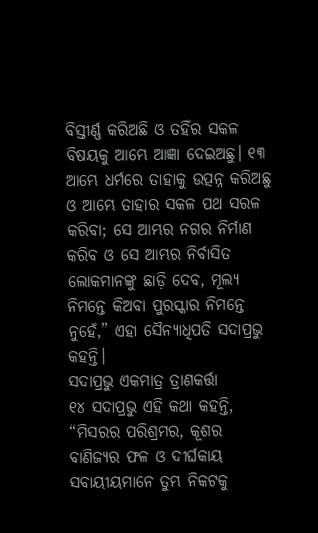ବିସ୍ତୀର୍ଣ୍ଣ କରିଅଛି ଓ ତହିଁର ସକଳ ବିଷୟକୁ ଆମ୍ଭେ ଆଜ୍ଞା ଦେଇଅଛୁ। ୧୩ ଆମ୍ଭେ ଧର୍ମରେ ତାହାକୁ ଉତ୍ପନ୍ନ କରିଅଛୁ ଓ ଆମ୍ଭେ ତାହାର ସକଳ ପଥ ସରଳ କରିବା; ସେ ଆମ୍ଭର ନଗର ନିର୍ମାଣ କରିବ ଓ ସେ ଆମ୍ଭର ନିର୍ବାସିତ ଲୋକମାନଙ୍କୁ ଛାଡ଼ି ଦେବ, ମୂଲ୍ୟ ନିମନ୍ତେ କିଅବା ପୁରସ୍କାର ନିମନ୍ତେ ନୁହେଁ,” ଏହା ସୈନ୍ୟାଧିପତି ସଦାପ୍ରଭୁ କହନ୍ତି।
ସଦାପ୍ରଭୁ ଏକମାତ୍ର ତ୍ରାଣକର୍ତ୍ତା
୧୪ ସଦାପ୍ରଭୁ ଏହି କଥା କହନ୍ତି, “ମିସରର ପରିଶ୍ରମର, କୂଶର ବାଣିଜ୍ୟର ଫଳ ଓ ଦୀର୍ଘକାୟ ସବାୟୀୟମାନେ ତୁମ୍ଭ ନିକଟକୁ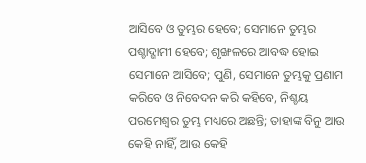ଆସିବେ ଓ ତୁମ୍ଭର ହେବେ; ସେମାନେ ତୁମ୍ଭର ପଶ୍ଚାଦ୍ଗାମୀ ହେବେ; ଶୃଙ୍ଖଳରେ ଆବଦ୍ଧ ହୋଇ ସେମାନେ ଆସିବେ; ପୁଣି, ସେମାନେ ତୁମ୍ଭକୁ ପ୍ରଣାମ କରିବେ ଓ ନିବେଦନ କରି କହିବେ, ନିଶ୍ଚୟ ପରମେଶ୍ୱର ତୁମ୍ଭ ମଧ୍ୟରେ ଅଛନ୍ତି; ତାହାଙ୍କ ବିନୁ ଆଉ କେହି ନାହିଁ, ଆଉ କେହି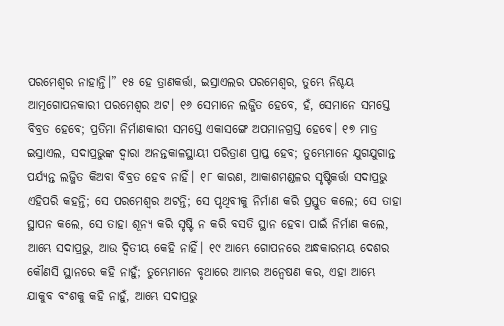ପରମେଶ୍ୱର ନାହାନ୍ତି।” ୧୫ ହେ ତ୍ରାଣକର୍ତ୍ତା, ଇସ୍ରାଏଲର ପରମେଶ୍ୱର, ତୁମ୍ଭେ ନିଶ୍ଚୟ ଆତ୍ମଗୋପନକାରୀ ପରମେଶ୍ୱର ଅଟ। ୧୬ ସେମାନେ ଲଜ୍ଜିତ ହେବେ, ହଁ, ସେମାନେ ସମସ୍ତେ ବିବ୍ରତ ହେବେ; ପ୍ରତିମା ନିର୍ମାଣକାରୀ ସମସ୍ତେ ଏକାସଙ୍ଗେ ଅପମାନଗ୍ରସ୍ତ ହେବେ। ୧୭ ମାତ୍ର ଇସ୍ରାଏଲ, ସଦାପ୍ରଭୁଙ୍କ ଦ୍ୱାରା ଅନନ୍ତକାଳସ୍ଥାୟୀ ପରିତ୍ରାଣ ପ୍ରାପ୍ତ ହେବ; ତୁମ୍ଭେମାନେ ଯୁଗଯୁଗାନ୍ତ ପର୍ଯ୍ୟନ୍ତ ଲଜ୍ଜିତ କିଅବା ବିବ୍ରତ ହେବ ନାହିଁ। ୧୮ କାରଣ, ଆକାଶମଣ୍ଡଳର ସୃଷ୍ଟିକର୍ତ୍ତା ସଦାପ୍ରଭୁ ଏହିପରି କହନ୍ତି; ସେ ପରମେଶ୍ୱର ଅଟନ୍ତି; ସେ ପୃଥିବୀକୁ ନିର୍ମାଣ କରି ପ୍ରସ୍ତୁତ କଲେ; ସେ ତାହା ସ୍ଥାପନ କଲେ, ସେ ତାହା ଶୂନ୍ୟ କରି ସୃଷ୍ଟି ନ କରି ବସତି ସ୍ଥାନ ହେବା ପାଇଁ ନିର୍ମାଣ କଲେ, ଆମ୍ଭେ ସଦାପ୍ରଭୁ, ଆଉ ଦ୍ୱିତୀୟ କେହି ନାହିଁ। ୧୯ ଆମ୍ଭେ ଗୋପନରେ ଅନ୍ଧକାରମୟ ଦେଶର କୌଣସି ସ୍ଥାନରେ କହି ନାହୁଁ; ତୁମ୍ଭେମାନେ ବୃଥାରେ ଆମ୍ଭର ଅନ୍ୱେଷଣ କର, ଏହା ଆମ୍ଭେ ଯାକୁବ ବଂଶକୁ କହି ନାହୁଁ, ଆମ୍ଭେ ସଦାପ୍ରଭୁ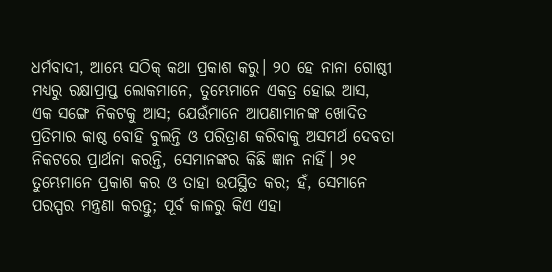ଧର୍ମବାଦୀ, ଆମ୍ଭେ ସଠିକ୍ କଥା ପ୍ରକାଶ କରୁ। ୨୦ ହେ ନାନା ଗୋଷ୍ଠୀ ମଧ୍ୟରୁ ରକ୍ଷାପ୍ରାପ୍ତ ଲୋକମାନେ, ତୁମ୍ଭେମାନେ ଏକତ୍ର ହୋଇ ଆସ, ଏକ ସଙ୍ଗେ ନିକଟକୁ ଆସ; ଯେଉଁମାନେ ଆପଣାମାନଙ୍କ ଖୋଦିତ ପ୍ରତିମାର କାଷ୍ଠ ବୋହି ବୁଲନ୍ତି ଓ ପରିତ୍ରାଣ କରିବାକୁ ଅସମର୍ଥ ଦେବତା ନିକଟରେ ପ୍ରାର୍ଥନା କରନ୍ତି, ସେମାନଙ୍କର କିଛି ଜ୍ଞାନ ନାହିଁ। ୨୧ ତୁମ୍ଭେମାନେ ପ୍ରକାଶ କର ଓ ତାହା ଉପସ୍ଥିତ କର; ହଁ, ସେମାନେ ପରସ୍ପର ମନ୍ତ୍ରଣା କରନ୍ତୁ; ପୂର୍ବ କାଳରୁ କିଏ ଏହା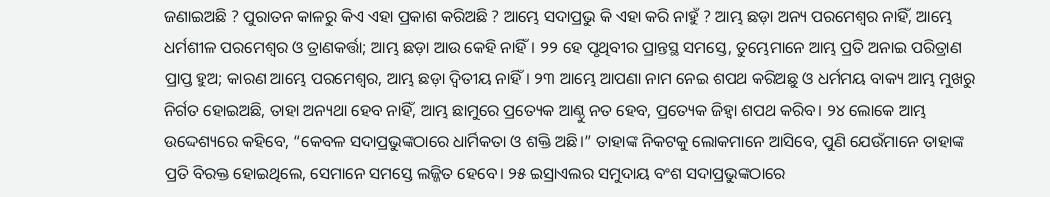ଜଣାଇଅଛି ? ପୁରାତନ କାଳରୁ କିଏ ଏହା ପ୍ରକାଶ କରିଅଛି ? ଆମ୍ଭେ ସଦାପ୍ରଭୁ କି ଏହା କରି ନାହୁଁ ? ଆମ୍ଭ ଛଡ଼ା ଅନ୍ୟ ପରମେଶ୍ୱର ନାହିଁ, ଆମ୍ଭେ ଧର୍ମଶୀଳ ପରମେଶ୍ୱର ଓ ତ୍ରାଣକର୍ତ୍ତା; ଆମ୍ଭ ଛଡ଼ା ଆଉ କେହି ନାହିଁ। ୨୨ ହେ ପୃଥିବୀର ପ୍ରାନ୍ତସ୍ଥ ସମସ୍ତେ, ତୁମ୍ଭେମାନେ ଆମ୍ଭ ପ୍ରତି ଅନାଇ ପରିତ୍ରାଣ ପ୍ରାପ୍ତ ହୁଅ; କାରଣ ଆମ୍ଭେ ପରମେଶ୍ୱର, ଆମ୍ଭ ଛଡ଼ା ଦ୍ୱିତୀୟ ନାହିଁ। ୨୩ ଆମ୍ଭେ ଆପଣା ନାମ ନେଇ ଶପଥ କରିଅଛୁ ଓ ଧର୍ମମୟ ବାକ୍ୟ ଆମ୍ଭ ମୁଖରୁ ନିର୍ଗତ ହୋଇଅଛି, ତାହା ଅନ୍ୟଥା ହେବ ନାହିଁ, ଆମ୍ଭ ଛାମୁରେ ପ୍ରତ୍ୟେକ ଆଣ୍ଠୁ ନତ ହେବ, ପ୍ରତ୍ୟେକ ଜିହ୍ୱା ଶପଥ କରିବ। ୨୪ ଲୋକେ ଆମ୍ଭ ଉଦ୍ଦେଶ୍ୟରେ କହିବେ, “କେବଳ ସଦାପ୍ରଭୁଙ୍କଠାରେ ଧାର୍ମିକତା ଓ ଶକ୍ତି ଅଛି।” ତାହାଙ୍କ ନିକଟକୁ ଲୋକମାନେ ଆସିବେ, ପୁଣି ଯେଉଁମାନେ ତାହାଙ୍କ ପ୍ରତି ବିରକ୍ତ ହୋଇଥିଲେ, ସେମାନେ ସମସ୍ତେ ଲଜ୍ଜିତ ହେବେ। ୨୫ ଇସ୍ରାଏଲର ସମୁଦାୟ ବଂଶ ସଦାପ୍ରଭୁଙ୍କଠାରେ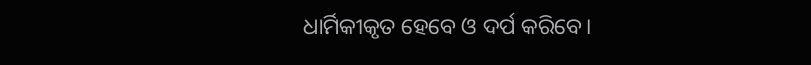ଧାର୍ମିକୀକୃତ ହେବେ ଓ ଦର୍ପ କରିବେ।